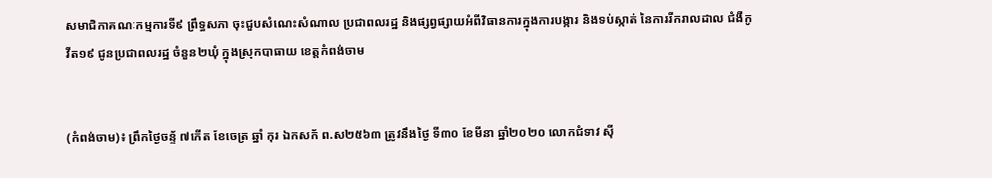សមាជិកាគណៈកម្មការទី៩ ព្រឹទ្ធសភា ចុះជួបសំណេះសំណាល ប្រជាពលរដ្ឋ និងផ្សព្វផ្សាយអំពីវិធានការក្នុងការបង្ការ និងទប់ស្កាត់ នៃការរីករាលដាល ជំងឺកូវីត១៩ ជូនប្រជាពលរដ្ឋ ចំនួន២ឃុំ ក្នុងស្រុកបាធាយ ខេត្តកំពង់ចាម


(កំពង់ចាម)៖ ព្រឹកថ្ងៃចន្ទ័ ៧កើត ខែចេត្រ ឆ្នាំ កុរ ឯកសក័ ព.ស២៥៦៣ ត្រូវនឹងថ្ងៃ ទី៣០ ខែមីនា ឆ្នាំ២០២០ លោកជំទាវ ស៊ី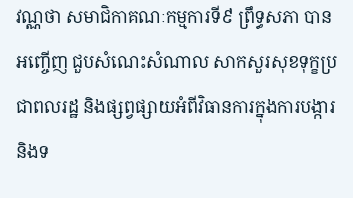វណ្ណថា សមាជិកាគណៈកម្មការទី៩ ព្រឹទ្ធសភា បានអញ្ចើញ ជួបសំណេះសំណាល សាកសួរសុខទុក្ខប្រជាពលរដ្ឋ និងផ្សព្វផ្សាយអំពីវិធានការក្នុងការបង្ការ និងទ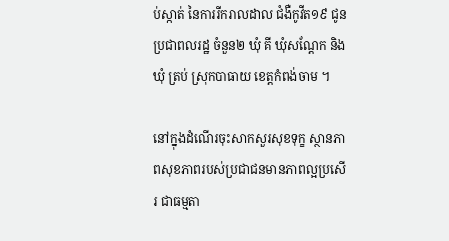ប់ស្កាត់ នៃការរីករាលដាល ជំងឺកូវីត១៩ ជូនប្រជាពលរដ្ឋ ចំនួន២ ឃុំ គី ឃុំសណ្តែក និងឃុំ ត្រប់ ស្រុកបាធាយ ខេត្តកំពង់ចាម ។

នៅក្នុងដំណើរចុះសាកសួរសុខទុក្ខ ស្ថានភាពសុខភាពរបស់ប្រជាជនមានភាពល្អប្រសើរ ជាធម្មតា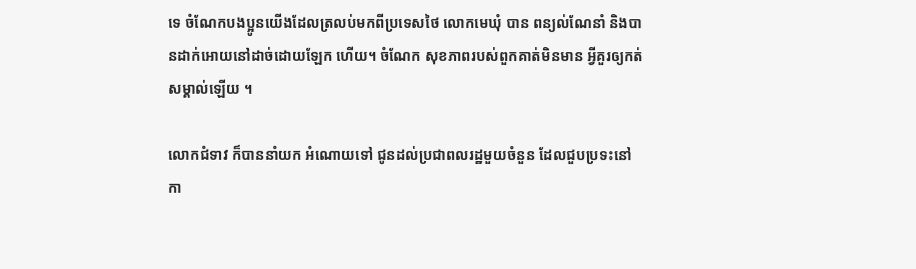ទេ ចំណែកបងប្អូនយើងដែលត្រលប់មកពីប្រទេសថៃ លោកមេឃុំ បាន ពន្យល់ណែនាំ និងបានដាក់អោយនៅដាច់ដោយឡែក ហើយ។ ចំណែក សុខភាពរបស់ពួកគាត់មិនមាន អ្វីគួរឲ្យកត់សម្គាល់ឡើយ ។

លោកជំទាវ ក៏បាននាំយក អំណោយទៅ ជូនដល់ប្រជាពលរដ្ឋមួយចំនួន ដែលជួបប្រទះនៅកា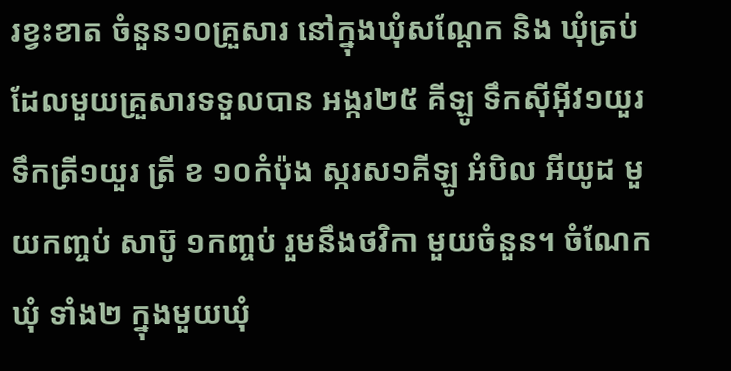រខ្វះខាត ចំនួន១០គ្រួសារ នៅក្នុងឃុំសណ្តែក និង ឃុំត្រប់ ដែលមួយគ្រួសារទទួលបាន អង្ករ២៥ គីឡូ ទឹកស៊ីអ៊ីវ១យួរ ទឹកត្រី១យួរ ត្រី ខ ១០កំប៉ុង ស្ករស១គីឡូ អំបិល អីយូដ មួយកញ្ចប់ សាប៊ូ ១កញ្ចប់ រួមនឹងថវិកា មួយចំនួន។ ចំណែកឃុំ ទាំង២ ក្នុងមួយឃុំ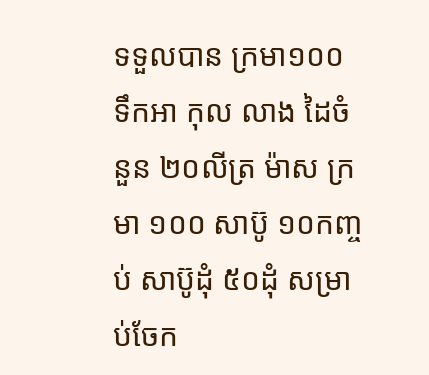ទទួលបាន ក្រមា១០០ ទឹកអា កុល លាង ដៃចំនួន ២០លីត្រ ម៉ាស ក្រមា ១០០ សាប៊ូ ១០កញ្ចប់ សាប៊ូដុំ ៥០ដុំ សម្រាប់ចែក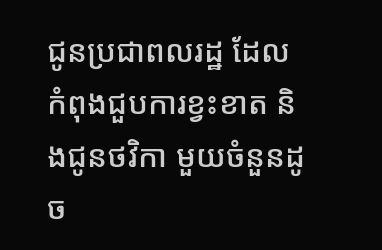ជូនប្រជាពលរដ្ឋ ដែលកំពុងជួបការខ្វះខាត និងជូនថវិកា មួយចំនួនដូច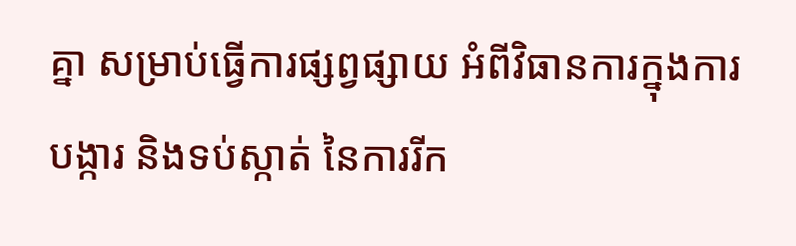គ្នា សម្រាប់ធ្វើការផ្សព្វផ្សាយ អំពីវិធានការក្នុងការបង្ការ និងទប់ស្កាត់ នៃការរីក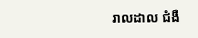រាលដាល ជំងឺ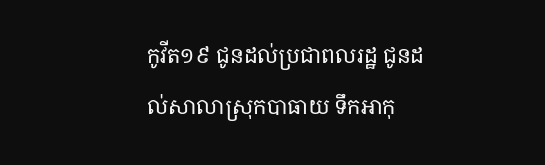កូវីត១៩ ជូនដល់ប្រជាពលរដ្ឋ ជូនដល់សាលាស្រុកបាធាយ ទឹកអាកុ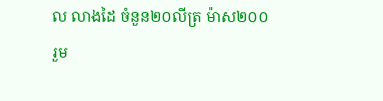ល លាងដៃ ចំនួន២០លីត្រ ម៉ាស២០០ រួម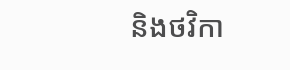និងថវិកា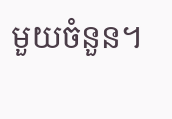មួយចំនួន។